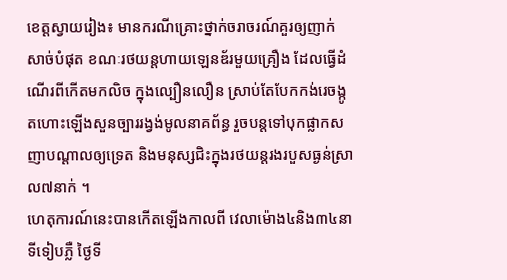ខេត្តស្វាយរៀង៖ មានករណីគ្រោះថ្នាក់ចរាចរណ៍គួរឲ្យញាក់សាច់បំផុត ខណៈរថយន្តហាយឡេនឌ័រមួយគ្រឿង ដែលធ្វើដំណើរពីកើតមកលិច ក្នុងល្បឿនលឿន ស្រាប់តែបែកកង់រេចង្កូតហោះឡើងសួនច្បាររង្វង់មូលនាគព័ន្ធ រួចបន្តទៅបុកផ្លាកសញាបណ្ដាលឲ្យទ្រេត និងមនុស្សជិះក្នុងរថយន្តរងរបួសធ្ងន់ស្រាល៧នាក់ ។
ហេតុការណ៍នេះបានកើតឡើងកាលពី វេលាម៉ោង៤និង៣៤នាទីទៀបភ្លឺ ថ្ងៃទី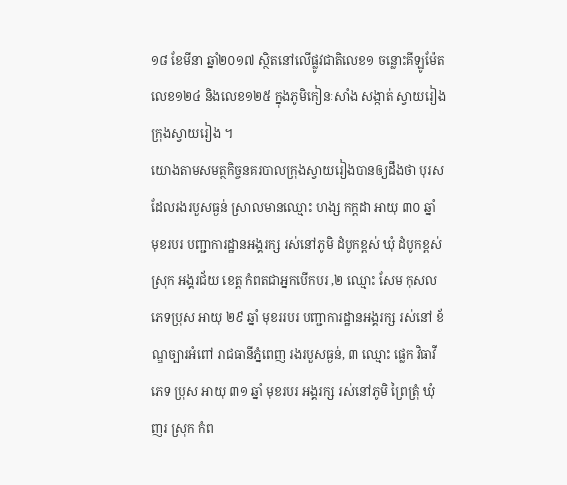១៨ ខែមីនា ឆ្នាំ២០១៧ ស្ថិតនៅលើផ្លូវជាតិលេខ១ ចន្លោះគីឡូម៉ែតលេខ១២៤ និងលេខ១២៥ ក្នុងភូមិកៀនៈសាំង សង្កាត់ ស្វាយរៀង ក្រុងស្វាយរៀង ។
យោងតាមសមត្ថកិច្ចនគរបាលក្រុងស្វាយរៀងបានឲ្យដឹងថា បុរសដែលរងរបួសធ្ងន់ ស្រាលមានឈ្មោះ ហង្ស កក្ដដា អាយុ ៣០ ឆ្នាំ មុខរបរ បញ្ជាការដ្ឋានអង្គរក្ស រស់នៅភូមិ ដំបូកខ្ពស់ ឃុំ ដំបូកខ្ពស់ ស្រុក អង្គរជ័យ ខេត្ត កំពតជាអ្នកបើកបរ ,២ ឈ្មោះ សែម កុសល ភេទប្រុស អាយុ ២៩ ឆ្នាំ មុខររបរ បញ្ជាការដ្ឋានអង្គរក្ស រស់នៅ ខ័ណ្ឌច្បារអំពៅ រាជធានីភ្នំពេញ រងរបួសធ្ងន់, ៣ ឈ្មោះ ផ្លេក វិធាវី ភេទ ប្រុស អាយុ ៣១ ឆ្នាំ មុខរបរ អង្គរក្ស រស់នៅភូមិ ព្រៃត្រុំ ឃុំ ញរ ស្រុក កំព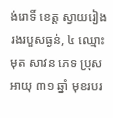ង់រោទិ៍ ខេត្ត ស្វាយរៀង រងរបួសធ្ងន់, ៤ ឈ្មោះ មុត សាវន ភេទ ប្រុស អាយុ ៣១ ឆ្នាំ មុខរបរ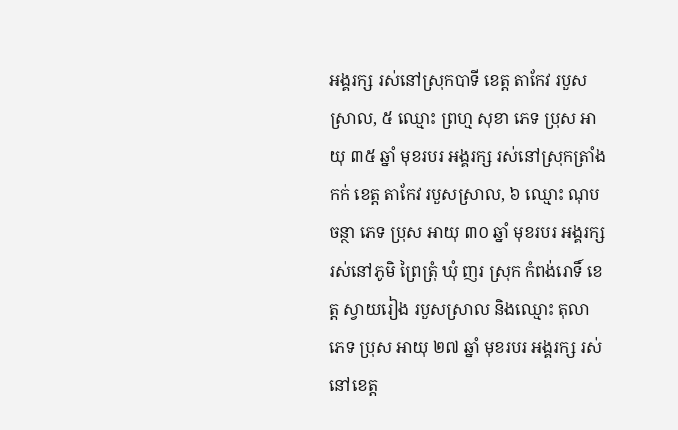អង្គរក្ស រស់នៅស្រុកបាទី ខេត្ត តាកែវ របួសស្រាល, ៥ ឈ្មោះ ព្រហ្ម សុខា ភេទ ប្រុស អាយុ ៣៥ ឆ្នាំ មុខរបរ អង្គរក្ស រស់នៅស្រុកត្រាំងកក់ ខេត្ត តាកែវ របួសស្រាល, ៦ ឈ្មោះ ណុប ចន្ថា ភេទ ប្រុស អាយុ ៣០ ឆ្នាំ មុខរបរ អង្គរក្ស រស់នៅភូមិ ព្រៃត្រុំ ឃុំ ញរ ស្រុក កំពង់រោទិ៍ ខេត្ត ស្វាយរៀង របួសស្រាល និងឈ្មោះ តុលា ភេទ ប្រុស អាយុ ២៧ ឆ្នាំ មុខរបរ អង្គរក្ស រស់នៅខេត្ត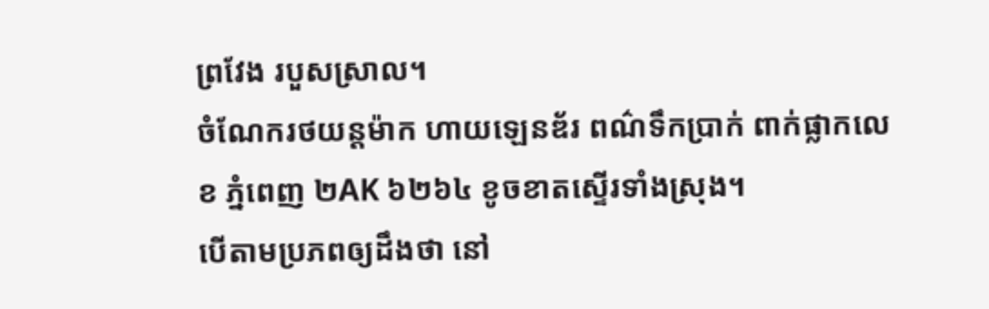ព្រវែង របួសស្រាល។
ចំណែករថយន្ដម៉ាក ហាយឡេនឌ័រ ពណ៌ទឹកប្រាក់ ពាក់ផ្លាកលេខ ភ្នំពេញ ២AK ៦២៦៤ ខូចខាតស្ទើរទាំងស្រុង។
បើតាមប្រភពឲ្យដឹងថា នៅ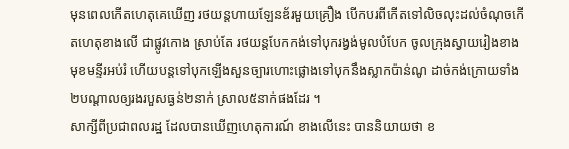មុនពេលកើតហេតុគេឃើញ រថយន្តហាយឡែនឌ័រមួយគ្រឿង បើកបរពីកើតទៅលិចលុះដល់ចំណុចកើតហេតុខាងលើ ជាផ្លូវកោង ស្រាប់តែ រថយន្តបែកកង់ទៅបុករង្វង់មូលបំបែក ចូលក្រុងស្វាយរៀងខាងមុខមន្ទីរអប់រំ ហើយបន្តទៅបុកឡើងសួនច្បារហោះផ្លោងទៅបុកនឹងស្លាកប៉ាន់ណូ ដាច់កង់ក្រោយទាំង២បណ្តាលឲ្យរងរបួសធ្ងន់២នាក់ ស្រាល៥នាក់ផងដែរ ។
សាក្សីពីប្រជាពលរដ្ឋ ដែលបានឃើញហេតុការណ៍ ខាងលើនេះ បាននិយាយថា ខ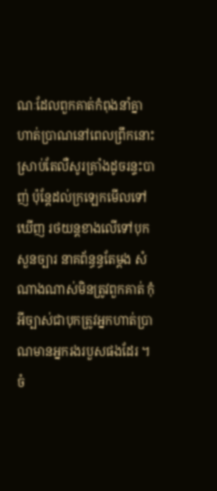ណៈដែលពួកគាត់កំពុងនាំគ្នា ហាត់ប្រាណនៅពេលព្រឹកនោះ ស្រាប់តែលឺសូរគ្រាំងដូចរន្ទះបាញ់ ប៉ុន្តែដល់ក្រឡេកមើលទៅឃើញ រថយន្តខាងលើទៅបុកសួនច្បារ នាគព័ន្ធន្ធតែម្តង សំណាងណាស់មិនត្រូវពួកគាត់ កុំអីច្បាស់ជាបុកត្រូវអ្នកហាត់ប្រាណមានអ្នករងរបួសផងដែរ ។
ចំ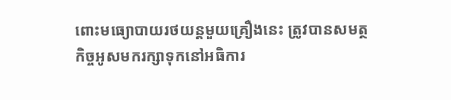ពោះមធ្យោបាយរថយន្ដមួយគ្រឿងនេះ ត្រូវបានសមត្ថកិច្ចអូសមករក្សាទុកនៅអធិការ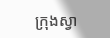ក្រុងស្វា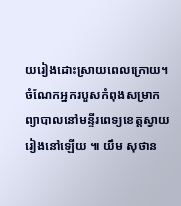យរៀងដោះស្រាយពេលក្រោយ។
ចំណែកអ្នករបួសកំពុងសម្រាកព្យាបាលនៅមន្ទីរពេទ្យខេត្តស្វាយរៀងនៅឡើយ ៕ យឹម សុថាន